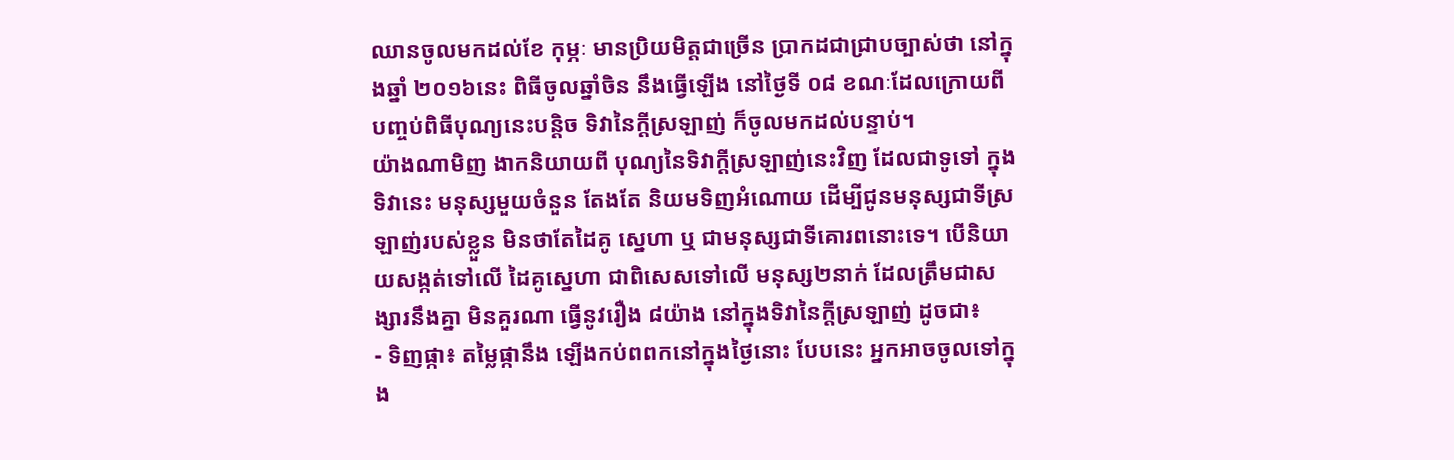ឈានចូលមកដល់ខែ កុម្ភៈ មានប្រិយមិត្ដជាច្រើន ប្រាកដជាជ្រាបច្បាស់ថា នៅក្នុងឆ្នាំ ២០១៦នេះ ពិធីចូលឆ្នាំចិន នឹងធ្វើឡើង នៅថ្ងៃទី ០៨ ខណៈដែលក្រោយពី បញ្ចប់ពិធីបុណ្យនេះបន្ដិច ទិវានៃក្ដីស្រឡាញ់ ក៏ចូលមកដល់បន្ទាប់។
យ៉ាងណាមិញ ងាកនិយាយពី បុណ្យនៃទិវាក្ដីស្រឡាញ់នេះវិញ ដែលជាទូទៅ ក្នុងទិវានេះ មនុស្សមួយចំនួន តែងតែ និយមទិញអំណោយ ដើម្បីជូនមនុស្សជាទីស្រឡាញ់របស់ខ្លួន មិនថាតែដៃគូ ស្នេហា ឬ ជាមនុស្សជាទីគោរពនោះទេ។ បើនិយាយសង្កត់ទៅលើ ដៃគូស្នេហា ជាពិសេសទៅលើ មនុស្ស២នាក់ ដែលត្រឹមជាសង្សារនឹងគ្នា មិនគួរណា ធ្វើនូវរឿង ៨យ៉ាង នៅក្នុងទិវានៃក្ដីស្រឡាញ់ ដូចជា៖
- ទិញផ្កា៖ តម្លៃផ្កានឹង ឡើងកប់ពពកនៅក្នុងថ្ងៃនោះ បែបនេះ អ្នកអាចចូលទៅក្នុង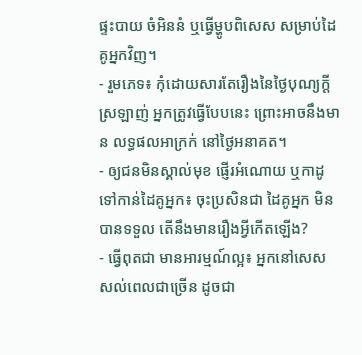ផ្ទះបាយ ចំអិននំ ឬធ្វើម្ហូបពិសេស សម្រាប់ដៃគូអ្នកវិញ។
- រួមភេទ៖ កុំដោយសារតែរឿងនៃថ្ងៃបុណ្យក្ដីស្រឡាញ់ អ្នកត្រូវធ្វើបែបនេះ ព្រោះអាចនឹងមាន លទ្ធផលអាក្រក់ នៅថ្ងៃអនាគត។
- ឲ្យជនមិនស្គាល់មុខ ផ្ញើរអំណោយ ឬកាដូទៅកាន់ដៃគូអ្នក៖ ចុះប្រសិនជា ដៃគូអ្នក មិនបានទទួល តើនឹងមានរឿងអ្វីកើតឡើង?
- ធ្វើពុតជា មានអារម្មណ៍ល្អ៖ អ្នកនៅសេសសល់ពេលជាច្រើន ដូចជា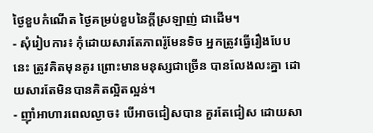ថ្ងៃខួបកំណើត ថ្ងៃគម្រប់ខួបនៃក្ដីស្រឡាញ់ ជាដើម។
- សុំរៀបការ៖ កុំដោយសារតែភាពរ៉ូមែនទិច អ្នកត្រូវធ្វើរឿងបែបនេះ ត្រូវគិតមុនគូរ ព្រោះមានមនុស្សជាច្រើន បានលែងលះគ្នា ដោយសារតែមិនបានគិតល្អិតល្អន់។
- ញ៉ាំអាហារពេលល្ងាច៖ បើអាចជៀសបាន គួរតែជៀស ដោយសា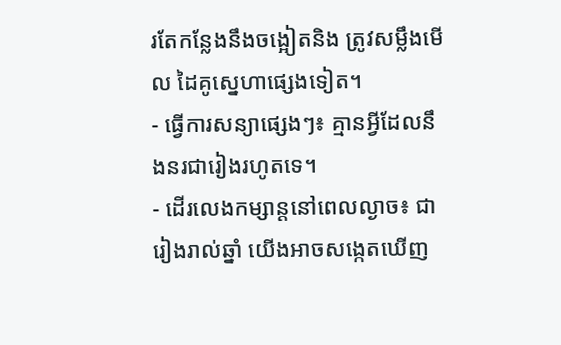រតែកន្លែងនឹងចង្អៀតនិង ត្រូវសម្លឹងមើល ដៃគូស្នេហាផ្សេងទៀត។
- ធ្វើការសន្យាផ្សេងៗ៖ គ្មានអ្វីដែលនឹងនរជារៀងរហូតទេ។
- ដើរលេងកម្សាន្ដនៅពេលល្ងាច៖ ជារៀងរាល់ឆ្នាំ យើងអាចសង្កេតឃើញ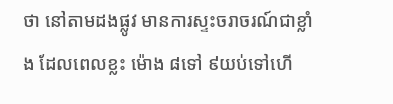ថា នៅតាមដងផ្លូវ មានការស្ទះចរាចរណ៍ជាខ្លាំង ដែលពេលខ្លះ ម៉ោង ៨ទៅ ៩យប់ទៅហើ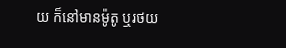យ ក៏នៅមានម៉ូតូ ឬរថយ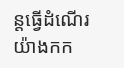ន្ដធ្វើដំណើរ យ៉ាងកក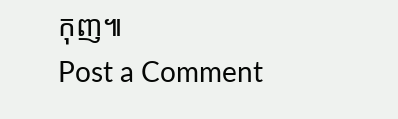កុញ៕
Post a Comment